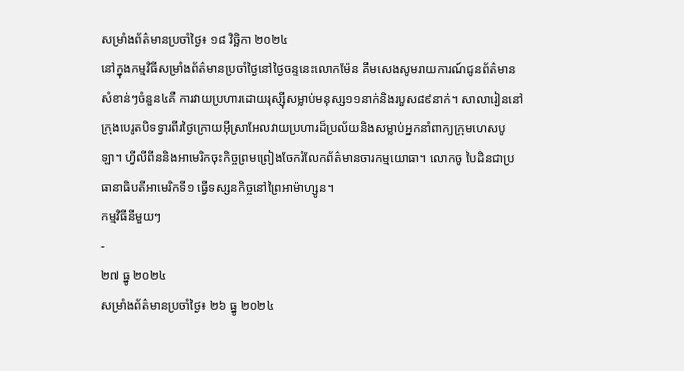សម្រាំងព័ត៌មានប្រចាំថ្ងៃ៖ ១៨ វិច្ឆិកា ២០២៤
នៅក្នុងកម្មវិធីសម្រាំងព័ត៌មានប្រចាំថ្ងៃនៅថ្ងៃចន្ទនេះលោកម៉ែន គឹមសេងសូមរាយការណ៍ជូនព័ត៌មានសំខាន់ៗចំនួន៤គឺ ការវាយប្រហារដោយរុស្ស៊ីសម្លាប់មនុស្ស១១នាក់និងរបួស៨៩នាក់។ សាលារៀននៅក្រុងបេរូតបិទទ្វារពីរថ្ងៃក្រោយអ៊ីស្រាអែលវាយប្រហារដ៏ប្រល័យនិងសម្លាប់អ្នកនាំពាក្យក្រុមហេសបូឡា។ ហ្វីលីពីននិងអាមេរិកចុះកិច្ចព្រមព្រៀងចែករំលែកព័ត៌មានចារកម្មយោធា។ លោកចូ បៃដិនជាប្រធានាធិបតីអាមេរិកទី១ ធ្វើទស្សនកិច្ចនៅព្រៃអាម៉ាហ្សូន។
កម្មវិធីនីមួយៗ
-
២៧ ធ្នូ ២០២៤
សម្រាំងព័ត៌មានប្រចាំថ្ងៃ៖ ២៦ ធ្នូ ២០២៤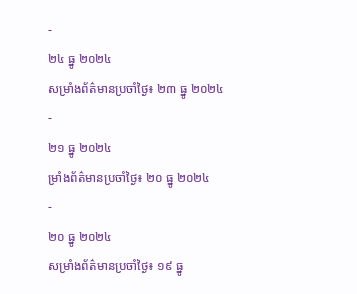-
២៤ ធ្នូ ២០២៤
សម្រាំងព័ត៌មានប្រចាំថ្ងៃ៖ ២៣ ធ្នូ ២០២៤
-
២១ ធ្នូ ២០២៤
ម្រាំងព័ត៌មានប្រចាំថ្ងៃ៖ ២០ ធ្នូ ២០២៤
-
២០ ធ្នូ ២០២៤
សម្រាំងព័ត៌មានប្រចាំថ្ងៃ៖ ១៩ ធ្នូ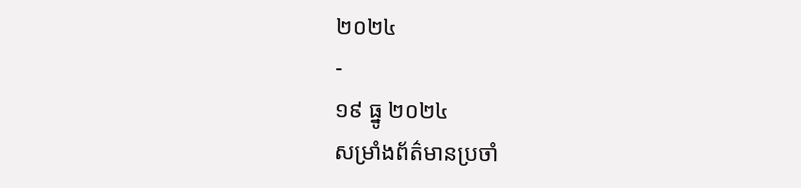២០២៤
-
១៩ ធ្នូ ២០២៤
សម្រាំងព័ត៌មានប្រចាំ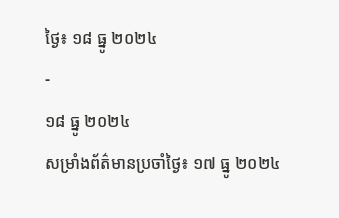ថ្ងៃ៖ ១៨ ធ្នូ ២០២៤
-
១៨ ធ្នូ ២០២៤
សម្រាំងព័ត៌មានប្រចាំថ្ងៃ៖ ១៧ ធ្នូ ២០២៤